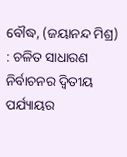ବୌଦ୍ଧ, (ଜୟାନନ୍ଦ ମିଶ୍ର) : ଚଳିତ ସାଧାରଣ ନିର୍ବାଚନର ଦ୍ଵିତୀୟ ପର୍ଯ୍ୟାୟର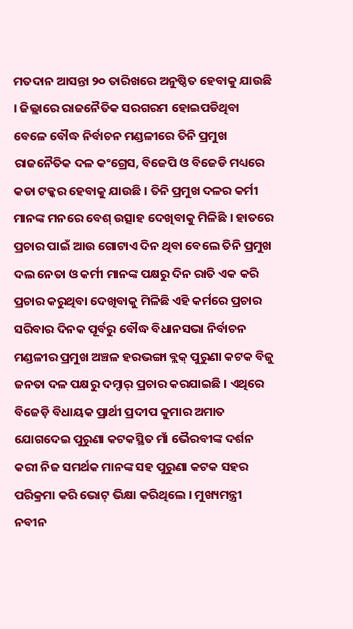ମତଦାନ ଆସନ୍ତା ୨୦ ତାରିଖରେ ଅନୁଷ୍ଠିତ ହେବାକୁ ଯାଉଛି । ଜିଲ୍ଲାରେ ରାଜନୈତିକ ସରଗରମ ହୋଇପଡିଥିବା ବେଳେ ବୌଦ୍ଧ ନିର୍ବାଚନ ମଣ୍ଡଳୀରେ ତିନି ପ୍ରମୁଖ ରାଜନୈତିକ ଦଳ କଂଗ୍ରେସ, ବିଜେପି ଓ ବିଜେଡି ମଧ୍ୟରେ କଡା ଟକ୍କର ହେବାକୁ ଯାଉଛି । ତିନି ପ୍ରମୁଖ ଦଳର କର୍ମୀ ମାନଙ୍କ ମନରେ ବେଶ୍ ଉତ୍ସାହ ଦେଖିବାକୁ ମିଳିଛି । ହାତରେ ପ୍ରଚାର ପାଇଁ ଆଉ ଗୋଟାଏ ଦିନ ଥିବା ବେଲେ ତିନି ପ୍ରମୁଖ ଦଲ ନେତା ଓ କର୍ମୀ ମାନଙ୍କ ପକ୍ଷରୁ ଦିନ ରାତି ଏକ କରି ପ୍ରଚାର କରୁଥିବା ଦେଖିବାକୁ ମିଳିଛି ଏହି କର୍ମରେ ପ୍ରଚାର ସରିବାର ଦିନକ ପୂର୍ବରୁ ବୌଦ୍ଧ ବିଧାନସଭା ନିର୍ବାଚନ ମଣ୍ଡଳୀର ପ୍ରମୁଖ ଅଞ୍ଚଳ ହରଭଙ୍ଗା ବ୍ଲକ୍ ପୁରୁଣା କଟକ ବିଜୁ ଜନତା ଦଳ ପକ୍ଷରୁ ଦମ୍ଦାର୍ ପ୍ରଚାର କରଯାଇଛି । ଏଥିରେ ବିଜେଡ଼ି ବିଧାୟକ ପ୍ରାର୍ଥୀ ପ୍ରଦୀପ କୁମାର ଅମାତ ଯୋଗଦେଇ ପୁରୁଣା କଟକସ୍ଥିତ ମାଁ ଭୈରବୀଙ୍କ ଦର୍ଶନ କରୀ ନିଜ ସମର୍ଥକ ମାନଙ୍କ ସହ ପୁରୁଣା କଟକ ସହର ପରିକ୍ରମା କରି ଭୋଟ୍ ଭିକ୍ଷା କରିଥିଲେ । ମୁଖ୍ୟମନ୍ତ୍ରୀ ନବୀନ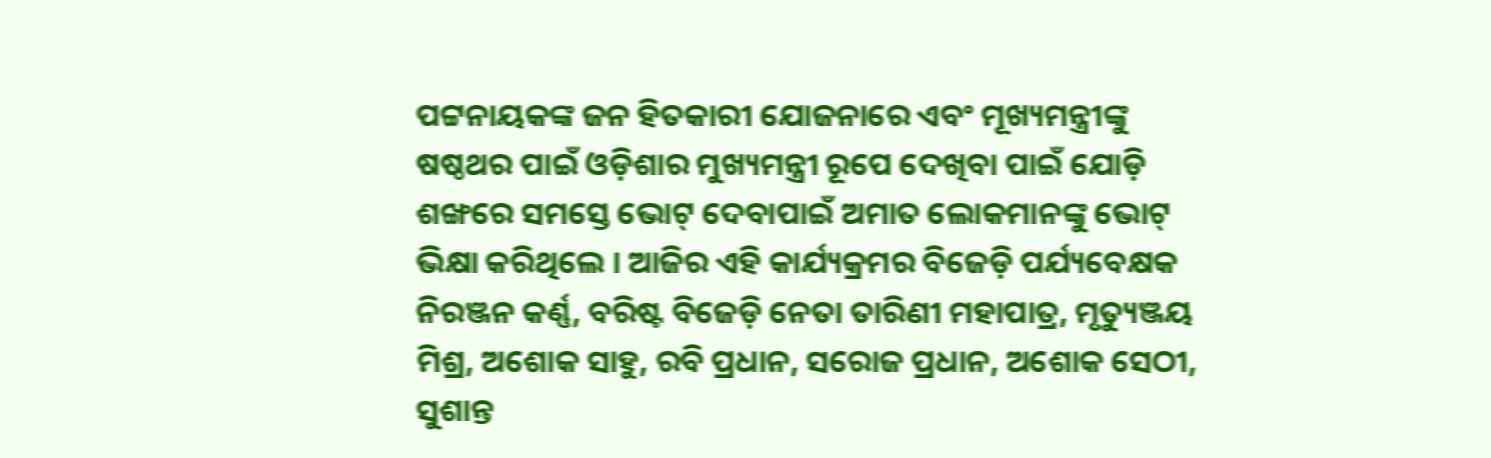ପଟ୍ଟନାୟକଙ୍କ ଜନ ହିତକାରୀ ଯୋଜନାରେ ଏବଂ ମୂଖ୍ୟମନ୍ତ୍ରୀଙ୍କୁ ଷଷ୍ଠଥର ପାଇଁ ଓଡ଼ିଶାର ମୁଖ୍ୟମନ୍ତ୍ରୀ ରୂପେ ଦେଖିବା ପାଇଁ ଯୋଡ଼ି ଶଙ୍ଖରେ ସମସ୍ତେ ଭୋଟ୍ ଦେବାପାଇଁ ଅମାତ ଲୋକମାନଙ୍କୁ ଭୋଟ୍ ଭିକ୍ଷା କରିଥିଲେ । ଆଜିର ଏହି କାର୍ଯ୍ୟକ୍ରମର ବିଜେଡ଼ି ପର୍ଯ୍ୟବେକ୍ଷକ ନିରଞ୍ଜନ କର୍ଣ୍ଣ, ବରିଷ୍ଟ ବିଜେଡ଼ି ନେତା ତାରିଣୀ ମହାପାତ୍ର, ମୃତ୍ୟୁଞ୍ଜୟ ମିଶ୍ର, ଅଶୋକ ସାହୁ, ରବି ପ୍ରଧାନ, ସରୋଜ ପ୍ରଧାନ, ଅଶୋକ ସେଠୀ, ସୁଶାନ୍ତ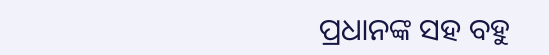ପ୍ରଧାନଙ୍କ ସହ ବହୁ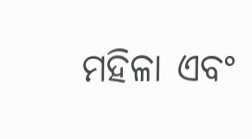ମହିଳା ଏବଂ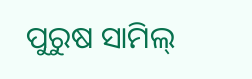ପୁରୁଷ ସାମିଲ୍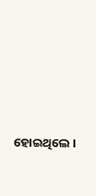ହୋଇଥିଲେ ।